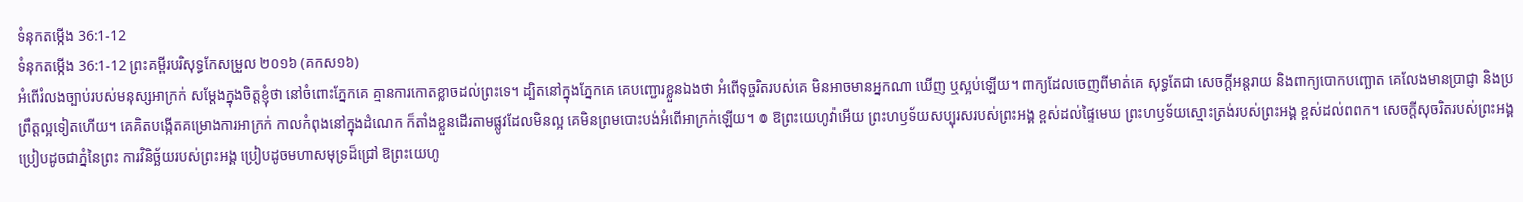ទំនុកតម្កើង 36:1-12
ទំនុកតម្កើង 36:1-12 ព្រះគម្ពីរបរិសុទ្ធកែសម្រួល ២០១៦ (គកស១៦)
អំពើរំលងច្បាប់របស់មនុស្សអាក្រក់ សម្ដែងក្នុងចិត្តខ្ញុំថា នៅចំពោះភ្នែកគេ គ្មានការកោតខ្លាចដល់ព្រះទេ។ ដ្បិតនៅក្នុងភ្នែកគេ គេបញ្ជោរខ្លួនឯងថា អំពើទុច្ចរិតរបស់គេ មិនអាចមានអ្នកណា ឃើញ ឬស្អប់ឡើយ។ ពាក្យដែលចេញពីមាត់គេ សុទ្ធតែជា សេចក្ដីអន្តរាយ និងពាក្យបោកបញ្ឆោត គេលែងមានប្រាជ្ញា និងប្រព្រឹត្តល្អទៀតហើយ។ គេគិតបង្កើតគម្រោងការអាក្រក់ កាលកំពុងនៅក្នុងដំណេក ក៏តាំងខ្លួនដើរតាមផ្លូវដែលមិនល្អ គេមិនព្រមបោះបង់អំពើអាក្រក់ឡើយ។ ៙ ឱព្រះយេហូវ៉ាអើយ ព្រះហឫទ័យសប្បុរសរបស់ព្រះអង្គ ខ្ពស់ដល់ផ្ទៃមេឃ ព្រះហឫទ័យស្មោះត្រង់របស់ព្រះអង្គ ខ្ពស់ដល់ពពក។ សេចក្ដីសុចរិតរបស់ព្រះអង្គ ប្រៀបដូចជាភ្នំនៃព្រះ ការវិនិច្ឆ័យរបស់ព្រះអង្គ ប្រៀបដូចមហាសមុទ្រដ៏ជ្រៅ ឱព្រះយេហូ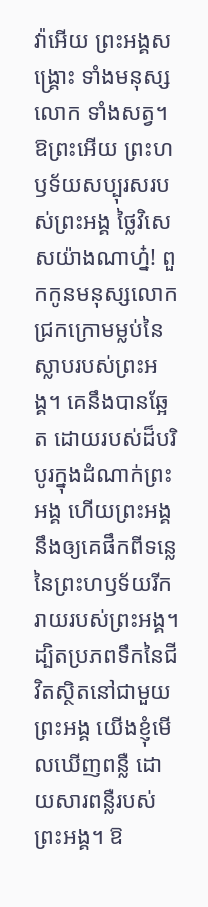វ៉ាអើយ ព្រះអង្គសង្គ្រោះ ទាំងមនុស្សលោក ទាំងសត្វ។ ឱព្រះអើយ ព្រះហឫទ័យសប្បុរសរបស់ព្រះអង្គ ថ្លៃវិសេសយ៉ាងណាហ្ន៎! ពួកកូនមនុស្សលោក ជ្រកក្រោមម្លប់នៃស្លាបរបស់ព្រះអង្គ។ គេនឹងបានឆ្អែត ដោយរបស់ដ៏បរិបូរក្នុងដំណាក់ព្រះអង្គ ហើយព្រះអង្គនឹងឲ្យគេផឹកពីទន្លេ នៃព្រះហឫទ័យរីករាយរបស់ព្រះអង្គ។ ដ្បិតប្រភពទឹកនៃជីវិតស្ថិតនៅជាមួយព្រះអង្គ យើងខ្ញុំមើលឃើញពន្លឺ ដោយសារពន្លឺរបស់ព្រះអង្គ។ ឱ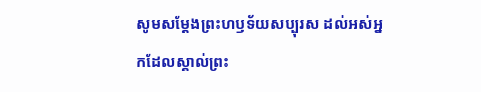សូមសម្ដែងព្រះហឫទ័យសប្បុរស ដល់អស់អ្នកដែលស្គាល់ព្រះ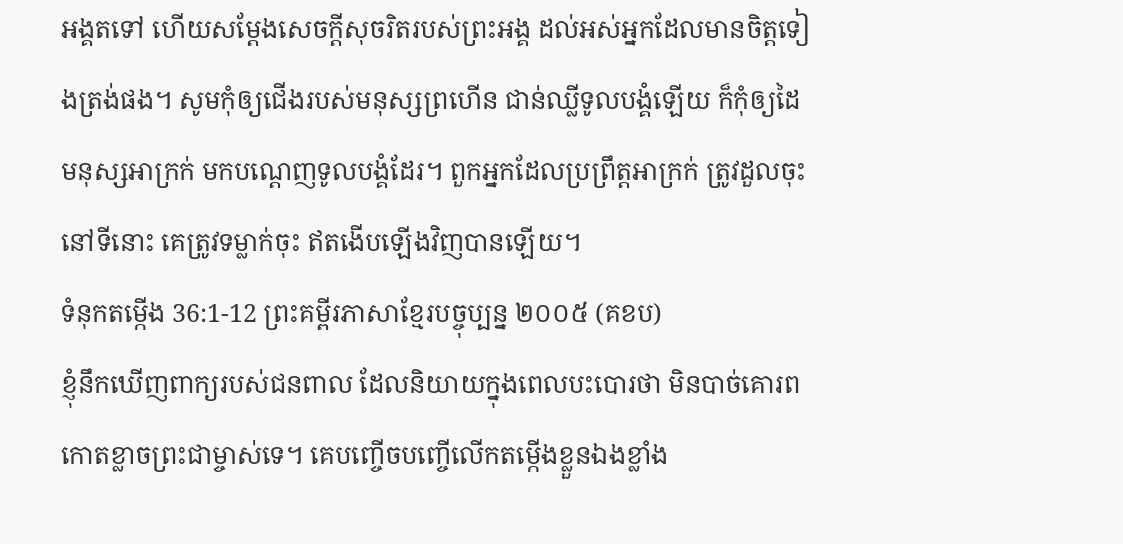អង្គតទៅ ហើយសម្ដែងសេចក្ដីសុចរិតរបស់ព្រះអង្គ ដល់អស់អ្នកដែលមានចិត្តទៀងត្រង់ផង។ សូមកុំឲ្យជើងរបស់មនុស្សព្រហើន ជាន់ឈ្លីទូលបង្គំឡើយ ក៏កុំឲ្យដៃមនុស្សអាក្រក់ មកបណ្តេញទូលបង្គំដែរ។ ពួកអ្នកដែលប្រព្រឹត្តអាក្រក់ ត្រូវដួលចុះនៅទីនោះ គេត្រូវទម្លាក់ចុះ ឥតងើបឡើងវិញបានឡើយ។
ទំនុកតម្កើង 36:1-12 ព្រះគម្ពីរភាសាខ្មែរបច្ចុប្បន្ន ២០០៥ (គខប)
ខ្ញុំនឹកឃើញពាក្យរបស់ជនពាល ដែលនិយាយក្នុងពេលបះបោរថា មិនបាច់គោរពកោតខ្លាចព្រះជាម្ចាស់ទេ។ គេបញ្ចើចបញ្ចើលើកតម្កើងខ្លួនឯងខ្លាំង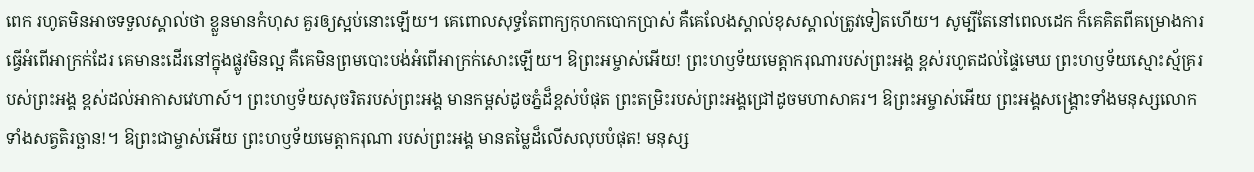ពេក រហូតមិនអាចទទួលស្គាល់ថា ខ្លួនមានកំហុស គួរឲ្យស្អប់នោះឡើយ។ គេពោលសុទ្ធតែពាក្យកុហកបោកប្រាស់ គឺគេលែងស្គាល់ខុសស្គាល់ត្រូវទៀតហើយ។ សូម្បីតែនៅពេលដេក ក៏គេគិតពីគម្រោងការធ្វើអំពើអាក្រក់ដែរ គេមានះដើរនៅក្នុងផ្លូវមិនល្អ គឺគេមិនព្រមបោះបង់អំពើអាក្រក់សោះឡើយ។ ឱព្រះអម្ចាស់អើយ! ព្រះហឫទ័យមេត្តាករុណារបស់ព្រះអង្គ ខ្ពស់រហូតដល់ផ្ទៃមេឃ ព្រះហឫទ័យស្មោះស្ម័គ្ររបស់ព្រះអង្គ ខ្ពស់ដល់អាកាសវេហាស៍។ ព្រះហឫទ័យសុចរិតរបស់ព្រះអង្គ មានកម្ពស់ដូចភ្នំដ៏ខ្ពស់បំផុត ព្រះតម្រិះរបស់ព្រះអង្គជ្រៅដូចមហាសាគរ។ ឱព្រះអម្ចាស់អើយ ព្រះអង្គសង្គ្រោះទាំងមនុស្សលោក ទាំងសត្វតិរច្ឆាន!។ ឱព្រះជាម្ចាស់អើយ ព្រះហឫទ័យមេត្តាករុណា របស់ព្រះអង្គ មានតម្លៃដ៏លើសលុបបំផុត! មនុស្ស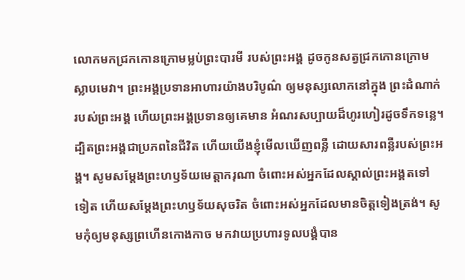លោកមកជ្រកកោនក្រោមម្លប់ព្រះបារមី របស់ព្រះអង្គ ដូចកូនសត្វជ្រកកោនក្រោមស្លាបមេវា។ ព្រះអង្គប្រទានអាហារយ៉ាងបរិបូណ៌ ឲ្យមនុស្សលោកនៅក្នុង ព្រះដំណាក់របស់ព្រះអង្គ ហើយព្រះអង្គប្រទានឲ្យគេមាន អំណរសប្បាយដ៏ហូរហៀរដូចទឹកទន្លេ។ ដ្បិតព្រះអង្គជាប្រភពនៃជីវិត ហើយយើងខ្ញុំមើលឃើញពន្លឺ ដោយសារពន្លឺរបស់ព្រះអង្គ។ សូមសម្តែងព្រះហឫទ័យមេត្តាករុណា ចំពោះអស់អ្នកដែលស្គាល់ព្រះអង្គតទៅទៀត ហើយសម្តែងព្រះហឫទ័យសុចរិត ចំពោះអស់អ្នកដែលមានចិត្តទៀងត្រង់។ សូមកុំឲ្យមនុស្សព្រហើនកោងកាច មកវាយប្រហារទូលបង្គំបាន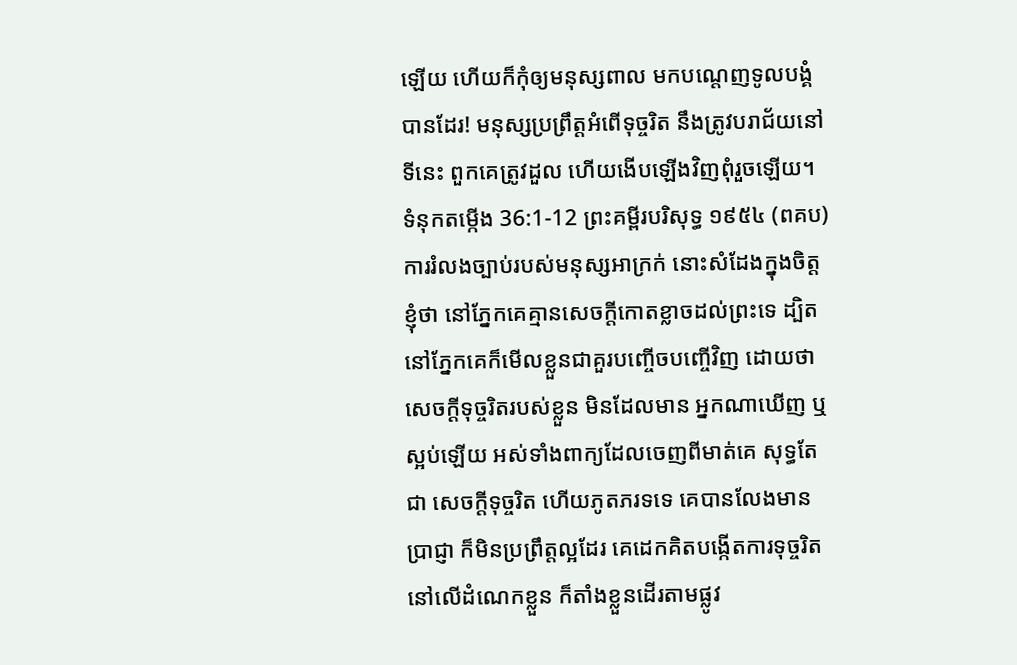ឡើយ ហើយក៏កុំឲ្យមនុស្សពាល មកបណ្តេញទូលបង្គំបានដែរ! មនុស្សប្រព្រឹត្តអំពើទុច្ចរិត នឹងត្រូវបរាជ័យនៅទីនេះ ពួកគេត្រូវដួល ហើយងើបឡើងវិញពុំរួចឡើយ។
ទំនុកតម្កើង 36:1-12 ព្រះគម្ពីរបរិសុទ្ធ ១៩៥៤ (ពគប)
ការរំលងច្បាប់របស់មនុស្សអាក្រក់ នោះសំដែងក្នុងចិត្តខ្ញុំថា នៅភ្នែកគេគ្មានសេចក្ដីកោតខ្លាចដល់ព្រះទេ ដ្បិតនៅភ្នែកគេក៏មើលខ្លួនជាគួរបញ្ចើចបញ្ចើវិញ ដោយថា សេចក្ដីទុច្ចរិតរបស់ខ្លួន មិនដែលមាន អ្នកណាឃើញ ឬស្អប់ឡើយ អស់ទាំងពាក្យដែលចេញពីមាត់គេ សុទ្ធតែជា សេចក្ដីទុច្ចរិត ហើយភូតភរទទេ គេបានលែងមានប្រាជ្ញា ក៏មិនប្រព្រឹត្តល្អដែរ គេដេកគិតបង្កើតការទុច្ចរិតនៅលើដំណេកខ្លួន ក៏តាំងខ្លួនដើរតាមផ្លូវ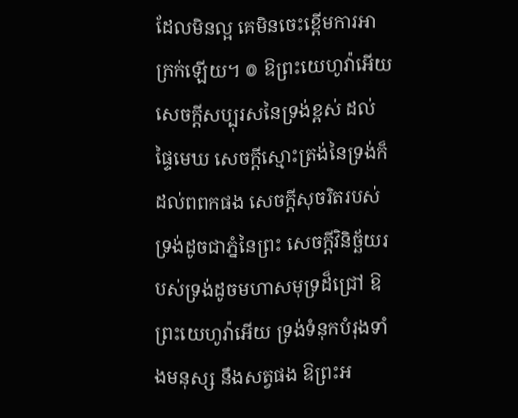ដែលមិនល្អ គេមិនចេះខ្ពើមការអាក្រក់ឡើយ។ ៙ ឱព្រះយេហូវ៉ាអើយ សេចក្ដីសប្បុរសនៃទ្រង់ខ្ពស់ ដល់ផ្ទៃមេឃ សេចក្ដីស្មោះត្រង់នៃទ្រង់ក៏ដល់ពពកផង សេចក្ដីសុចរិតរបស់ទ្រង់ដូចជាភ្នំនៃព្រះ សេចក្ដីវិនិច្ឆ័យរបស់ទ្រង់ដូចមហាសមុទ្រដ៏ជ្រៅ ឱព្រះយេហូវ៉ាអើយ ទ្រង់ទំនុកបំរុងទាំងមនុស្ស នឹងសត្វផង ឱព្រះអ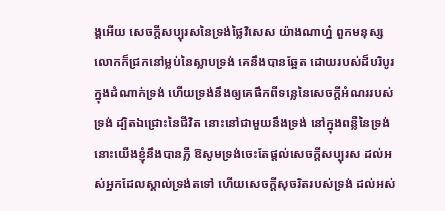ង្គអើយ សេចក្ដីសប្បុរសនៃទ្រង់ថ្លៃវិសេស យ៉ាងណាហ្ន៎ ពួកមនុស្សលោកក៏ជ្រកនៅម្លប់នៃស្លាបទ្រង់ គេនឹងបានឆ្អែត ដោយរបស់ដ៏បរិបូរក្នុងដំណាក់ទ្រង់ ហើយទ្រង់នឹងឲ្យគេផឹកពីទន្លេនៃសេចក្ដីអំណររបស់ទ្រង់ ដ្បិតឯជ្រោះនៃជីវិត នោះនៅជាមួយនឹងទ្រង់ នៅក្នុងពន្លឺនៃទ្រង់ នោះយើងខ្ញុំនឹងបានភ្លឺ ឱសូមទ្រង់ចេះតែផ្តល់សេចក្ដីសប្បុរស ដល់អស់អ្នកដែលស្គាល់ទ្រង់តទៅ ហើយសេចក្ដីសុចរិតរបស់ទ្រង់ ដល់អស់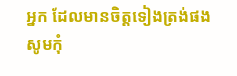អ្នក ដែលមានចិត្តទៀងត្រង់ផង សូមកុំ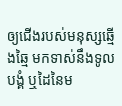ឲ្យជើងរបស់មនុស្សឆ្មើងឆ្មៃ មកទាស់នឹងទូលបង្គំ ឬដៃនៃម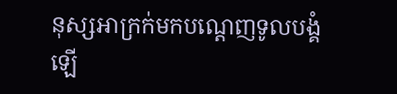នុស្សអាក្រក់មកបណ្តេញទូលបង្គំឡើ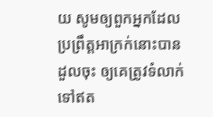យ សូមឲ្យពួកអ្នកដែលប្រព្រឹត្តអាក្រក់នោះបានដួលចុះ ឲ្យគេត្រូវទំលាក់ទៅឥត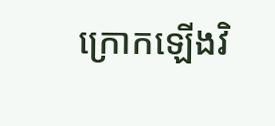ក្រោកឡើងវិ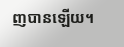ញបានឡើយ។